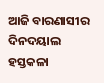ଆଜି ବାରଣାସୀର ଦିନଦୟାଲ ହସ୍ତକଳା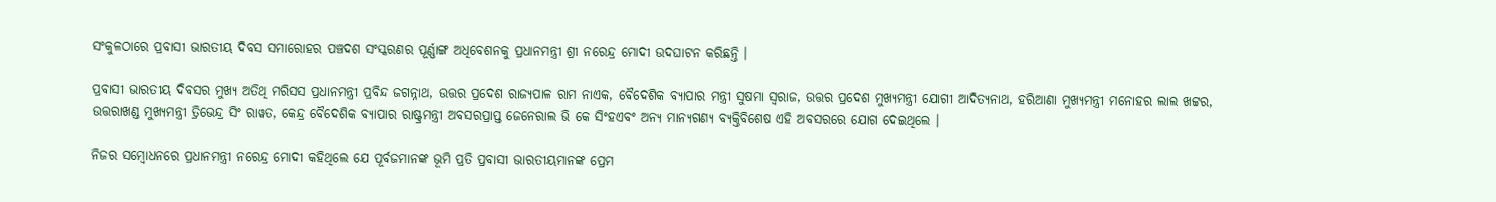ସଂକୁଳଠାରେ ପ୍ରବାସୀ ଭାରତୀୟ ଦିବସ ସମାରୋହର ପଞ୍ଚଦଶ ସଂସ୍କରଣର ପୂର୍ଣ୍ଣାଙ୍ଗ ଅଧିବେଶନକୁ ପ୍ରଧାନମନ୍ତ୍ରୀ ଶ୍ରୀ ନରେନ୍ଦ୍ର ମୋଦୀ ଉଦଘାଟନ କରିଛନ୍ତି ।

ପ୍ରବାସୀ ଭାରତୀୟ ଦିବସର ମୁଖ୍ୟ ଅତିଥି ମରିସସ ପ୍ରଧାନମନ୍ତ୍ରୀ ପ୍ରବିନ୍ଦ ଜଗନ୍ନାଥ, ଉତ୍ତର ପ୍ରଦେଶ ରାଜ୍ୟପାଳ ରାମ ନାଏକ, ବୈଦେଶିକ ବ୍ୟାପାର ମନ୍ତ୍ରୀ ସୁଷମା ସ୍ୱରାଜ, ଉତ୍ତର ପ୍ରଦେଶ ମୁଖ୍ୟମନ୍ତ୍ରୀ ଯୋଗୀ ଆଦିତ୍ୟନାଥ, ହରିଆଣା ମୁଖ୍ୟମନ୍ତ୍ରୀ ମନୋହର ଲାଲ ଖଟ୍ଟର, ଉତ୍ତରାଖଣ୍ଡ ମୁଖ୍ୟମନ୍ତ୍ରୀ ତ୍ରିଭେନ୍ଦ୍ର ସିଂ ରାୱତ, କେନ୍ଦ୍ର ବୈଦେଶିକ ବ୍ୟାପାର ରାଷ୍ଟ୍ରମନ୍ତ୍ରୀ ଅବସରପ୍ରାପ୍ତ ଜେନେରାଲ ଭି କେ ସିଂହଏବଂ ଅନ୍ୟ ମାନ୍ୟଗଣ୍ୟ ବ୍ୟକ୍ତିବିଶେଷ ଏହି ଅବସରରେ ଯୋଗ ଦେଇଥିଲେ ।

ନିଜର ସମ୍ବୋଧନରେ ପ୍ରଧାନମନ୍ତ୍ରୀ ନରେନ୍ଦ୍ର ମୋଦୀ କହିଥିଲେ ଯେ ପୂର୍ବଜମାନଙ୍କ ଭୂମି ପ୍ରତି ପ୍ରବାସୀ ଭାରତୀୟମାନଙ୍କ ପ୍ରେମ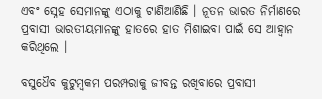ଏବଂ ସ୍ନେହ ସେମାନଙ୍କୁ ଏଠାକୁ ଟାଣିଆଣିଛି । ନୂତନ ଭାରତ ନିର୍ମାଣରେ ପ୍ରବାସୀ ଭାରତୀୟମାନଙ୍କୁ ହାତରେ ହାତ ମିଶାଇବା ପାଇଁ ସେ ଆହ୍ୱାନ କରିଥିଲେ ।

ବସୁଧୈବ କୁଟୁମ୍ବକମ ପରମ୍ପରାକୁ ଜୀବନ୍ତ ରଖିବାରେ ପ୍ରବାସୀ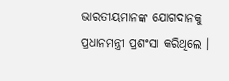ଭାରତୀୟମାନଙ୍କ ଯୋଗଦାନକୁ ପ୍ରଧାନମନ୍ତ୍ରୀ ପ୍ରଶଂସା କରିଥିଲେ ।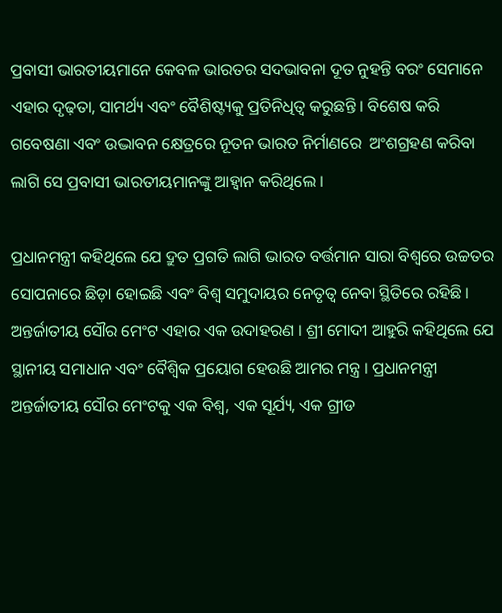ପ୍ରବାସୀ ଭାରତୀୟମାନେ କେବଳ ଭାରତର ସଦଭାବନା ଦୂତ ନୁହନ୍ତି ବରଂ ସେମାନେ ଏହାର ଦୃଢ଼ତା, ସାମର୍ଥ୍ୟ ଏବଂ ବୈଶିଷ୍ଟ୍ୟକୁ ପ୍ରତିନିଧିତ୍ୱ କରୁଛନ୍ତି । ବିଶେଷ କରି ଗବେଷଣା ଏବଂ ଉଦ୍ଭାବନ କ୍ଷେତ୍ରରେ ନୂତନ ଭାରତ ନିର୍ମାଣରେ  ଅଂଶଗ୍ରହଣ କରିବା ଲାଗି ସେ ପ୍ରବାସୀ ଭାରତୀୟମାନଙ୍କୁ ଆହ୍ୱାନ କରିଥିଲେ ।

ପ୍ରଧାନମନ୍ତ୍ରୀ କହିଥିଲେ ଯେ ଦ୍ରୁତ ପ୍ରଗତି ଲାଗି ଭାରତ ବର୍ତ୍ତମାନ ସାରା ବିଶ୍ୱରେ ଉଚ୍ଚତର ସୋପନାରେ ଛିଡ଼ା ହୋଇଛି ଏବଂ ବିଶ୍ୱ ସମୁଦାୟର ନେତୃତ୍ୱ ନେବା ସ୍ଥିତିରେ ରହିଛି । ଅନ୍ତର୍ଜାତୀୟ ସୌର ମେଂଟ ଏହାର ଏକ ଉଦାହରଣ । ଶ୍ରୀ ମୋଦୀ ଆହୁରି କହିଥିଲେ ଯେ ସ୍ଥାନୀୟ ସମାଧାନ ଏବଂ ବୈଶ୍ୱିକ ପ୍ରୟୋଗ ହେଉଛି ଆମର ମନ୍ତ୍ର । ପ୍ରଧାନମନ୍ତ୍ରୀ ଅନ୍ତର୍ଜାତୀୟ ସୌର ମେଂଟକୁ ଏକ ବିଶ୍ୱ, ଏକ ସୂର୍ଯ୍ୟ, ଏକ ଗ୍ରୀଡ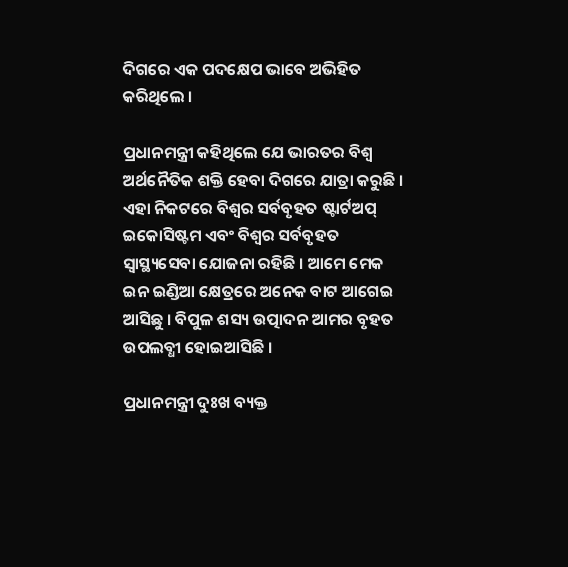ଦିଗରେ ଏକ ପଦକ୍ଷେପ ଭାବେ ଅଭିହିତ କରିଥିଲେ ।

ପ୍ରଧାନମନ୍ତ୍ରୀ କହିଥିଲେ ଯେ ଭାରତର ବିଶ୍ୱ ଅର୍ଥନୈତିକ ଶକ୍ତି ହେବା ଦିଗରେ ଯାତ୍ରା କରୁଛି । ଏହା ନିକଟରେ ବିଶ୍ୱର ସର୍ବବୃହତ ଷ୍ଟାର୍ଟଅପ୍ ଇକୋସିଷ୍ଟମ ଏବଂ ବିଶ୍ୱର ସର୍ବବୃହତ ସ୍ୱାସ୍ଥ୍ୟସେବା ଯୋଜନା ରହିଛି । ଆମେ ମେକ ଇନ ଇଣ୍ଡିଆ କ୍ଷେତ୍ରରେ ଅନେକ ବାଟ ଆଗେଇ ଆସିଛୁ । ବିପୁଳ ଶସ୍ୟ ଉତ୍ପାଦନ ଆମର ବୃହତ ଉପଲବ୍ଧୀ ହୋଇଆସିଛି ।

ପ୍ରଧାନମନ୍ତ୍ରୀ ଦୁଃଖ ବ୍ୟକ୍ତ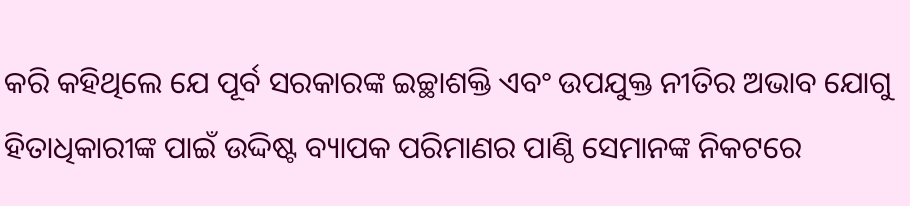କରି କହିଥିଲେ ଯେ ପୂର୍ବ ସରକାରଙ୍କ ଇଚ୍ଛାଶକ୍ତି ଏବଂ ଉପଯୁକ୍ତ ନୀତିର ଅଭାବ ଯୋଗୁ ହିତାଧିକାରୀଙ୍କ ପାଇଁ ଉଦ୍ଦିଷ୍ଟ ବ୍ୟାପକ ପରିମାଣର ପାଣ୍ଠି ସେମାନଙ୍କ ନିକଟରେ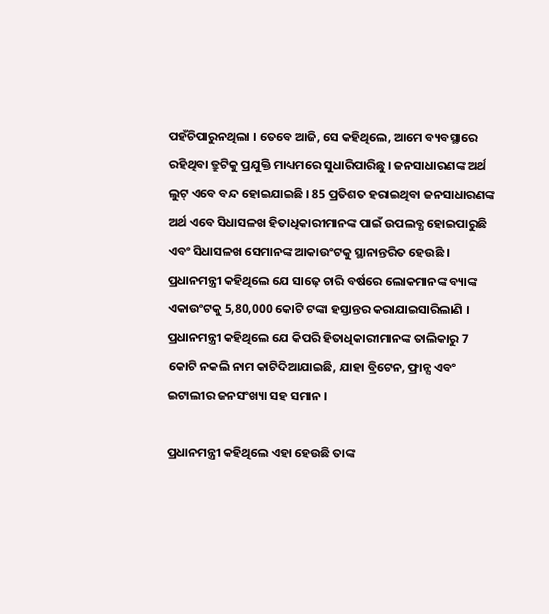ପହଁଚିପାରୁନଥିଲା । ତେବେ ଆଜି, ସେ କହିଥିଲେ, ଆମେ ବ୍ୟବସ୍ଥାରେ ରହିଥିବା ତ୍ରୁଟିକୁ ପ୍ରଯୁକ୍ତି ମାଧ୍ୟମରେ ସୁଧାରିପାରିଛୁ । ଜନସାଧାରଣଙ୍କ ଅର୍ଥ ଲୁଟ୍ ଏବେ ବନ୍ଦ ହୋଇଯାଇଛି । 85 ପ୍ରତିଶତ ହରାଇଥିବା ଜନସାଧାରଣଙ୍କ ଅର୍ଥ ଏବେ ସିଧାସଳଖ ହିତାଧିକାରୀମାନଙ୍କ ପାଇଁ ଉପଲବ୍ଧ ହୋଇପାରୁଛି ଏବଂ ସିଧାସଳଖ ସେମାନଙ୍କ ଆକାଉଂଟକୁ ସ୍ଥାନାନ୍ତରିତ ହେଉଛି । ପ୍ରଧାନମନ୍ତ୍ରୀ କହିଥିଲେ ଯେ ସାଢ଼େ ଚାରି ବର୍ଷରେ ଲୋକମାନଙ୍କ ବ୍ୟାଙ୍କ ଏକାଉଂଟକୁ 5,80,000 କୋଟି ଟଙ୍କା ହସ୍ତାନ୍ତର କରାଯାଇସାରିଲାଣି । ପ୍ରଧାନମନ୍ତ୍ରୀ କହିଥିଲେ ଯେ କିପରି ହିତାଧିକାରୀମାନଙ୍କ ତାଲିକାରୁ 7 କୋଟି ନକଲି ନାମ କାଟିଦିଆଯାଇଛି, ଯାହା ବ୍ରିଟେନ, ଫ୍ରାନ୍ସ ଏବଂ ଇଟାଲୀର ଜନସଂଖ୍ୟା ସହ ସମାନ ।

ପ୍ରଧାନମନ୍ତ୍ରୀ କହିଥିଲେ ଏହା ହେଉଛି ତାଙ୍କ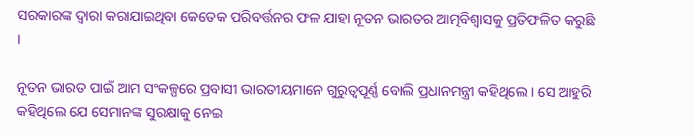ସରକାରଙ୍କ ଦ୍ୱାରା କରାଯାଇଥିବା କେତେକ ପରିବର୍ତ୍ତନର ଫଳ ଯାହା ନୂତନ ଭାରତର ଆତ୍ମବିଶ୍ୱାସକୁ ପ୍ରତିଫଳିତ କରୁଛି ।

ନୂତନ ଭାରତ ପାଇଁ ଆମ ସଂକଳ୍ପରେ ପ୍ରବାସୀ ଭାରତୀୟମାନେ ଗୁରୁତ୍ୱପୂର୍ଣ୍ଣ ବୋଲି ପ୍ରଧାନମନ୍ତ୍ରୀ କହିଥିଲେ । ସେ ଆହୁରି କହିଥିଲେ ଯେ ସେମାନଙ୍କ ସୁରକ୍ଷାକୁ ନେଇ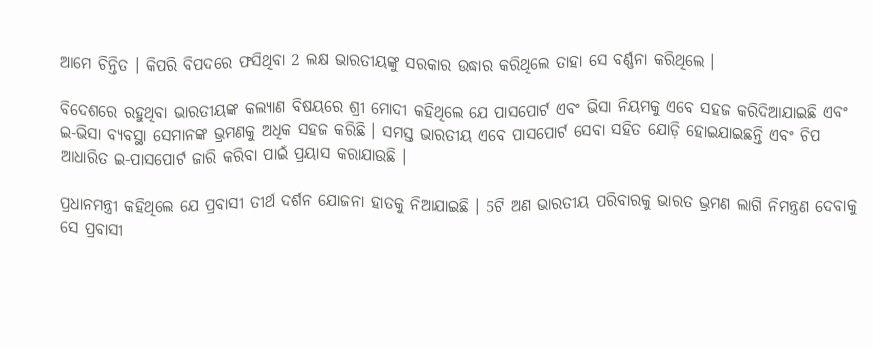ଆମେ ଚିନ୍ତିତ । କିପରି ବିପଦରେ ଫସିଥିବା 2 ଲକ୍ଷ ଭାରତୀୟଙ୍କୁ ସରକାର ଉଦ୍ଧାର କରିଥିଲେ ତାହା ସେ ବର୍ଣ୍ଣନା କରିଥିଲେ ।

ବିଦେଶରେ ରହୁଥିବା ଭାରତୀୟଙ୍କ କଲ୍ୟାଣ ବିଷୟରେ ଶ୍ରୀ ମୋଦୀ କହିଥିଲେ ଯେ ପାସପୋର୍ଟ ଏବଂ ଭିସା ନିୟମକୁ ଏବେ ସହଜ କରିଦିଆଯାଇଛି ଏବଂ ଇ-ଭିସା ବ୍ୟବସ୍ଥା ସେମାନଙ୍କ ଭ୍ରମଣକୁ ଅଧିକ ସହଜ କରିଛି । ସମସ୍ତ ଭାରତୀୟ ଏବେ ପାସପୋର୍ଟ ସେବା ସହିତ ଯୋଡ଼ି ହୋଇଯାଇଛନ୍ତି ଏବଂ ଚିପ ଆଧାରିତ ଇ-ପାସପୋର୍ଟ ଜାରି କରିବା ପାଇଁ ପ୍ରୟାସ କରାଯାଉଛି ।

ପ୍ରଧାନମନ୍ତ୍ରୀ କହିଥିଲେ ଯେ ପ୍ରବାସୀ ତୀର୍ଥ ଦର୍ଶନ ଯୋଜନା ହାତକୁ ନିଆଯାଇଛି । 5ଟି ଅଣ ଭାରତୀୟ ପରିବାରକୁ ଭାରତ ଭ୍ରମଣ ଲାଗି ନିମନ୍ତ୍ରଣ ଦେବାକୁ ସେ ପ୍ରବାସୀ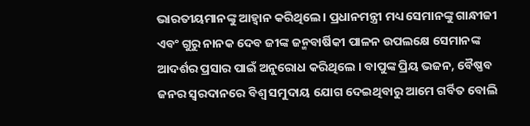ଭାରତୀୟମାନଙ୍କୁ ଆହ୍ୱାନ କରିଥିଲେ । ପ୍ରଧାନମନ୍ତ୍ରୀ ମଧ୍ୟ ସେମାନଙ୍କୁ ଗାନ୍ଧୀଜୀ ଏବଂ ଗୁରୁ ନାନକ ଦେବ ଜୀଙ୍କ ଜନ୍ମବାର୍ଷିକୀ ପାଳନ ଉପଲକ୍ଷେ ସେମାନଙ୍କ ଆଦର୍ଶର ପ୍ରସାର ପାଇଁ ଅନୁରୋଧ କରିଥିଲେ । ବାପୁଙ୍କ ପ୍ରିୟ ଭଜନ, ବୈଷ୍ଣବ ଜନର ସ୍ୱରଦାନରେ ବିଶ୍ୱ ସମୁଦାୟ ଯୋଗ ଦେଇଥିବାରୁ ଆମେ ଗର୍ବିତ ବୋଲି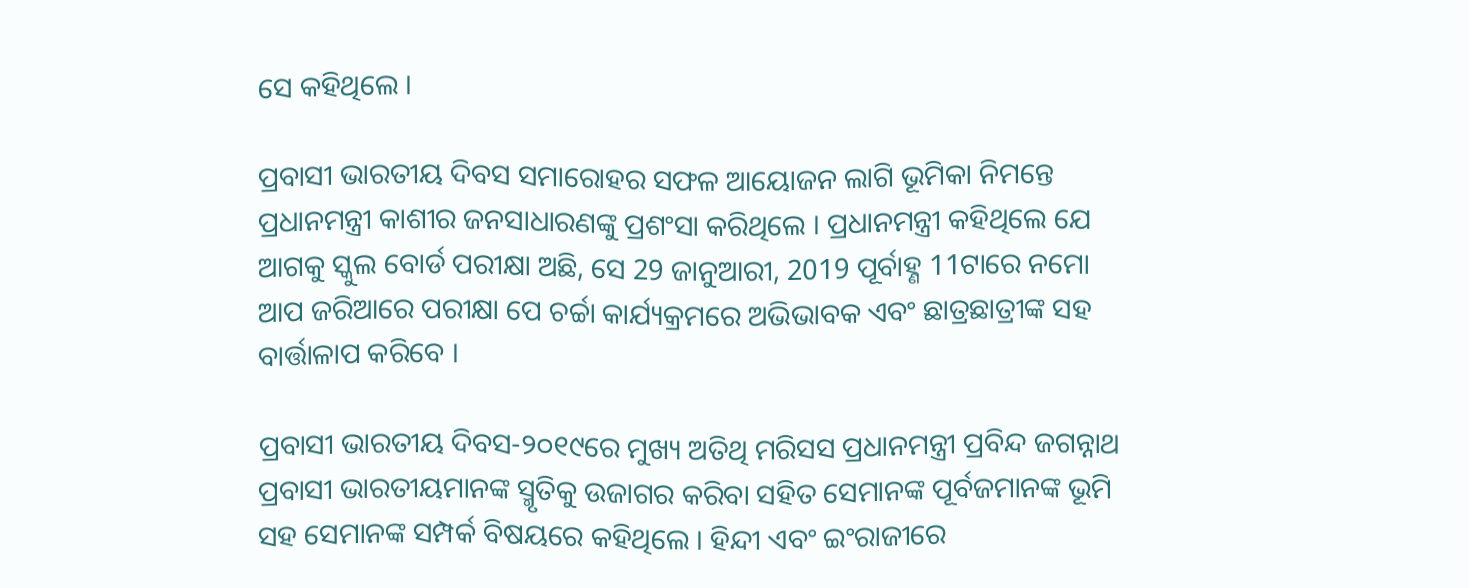ସେ କହିଥିଲେ ।

ପ୍ରବାସୀ ଭାରତୀୟ ଦିବସ ସମାରୋହର ସଫଳ ଆୟୋଜନ ଲାଗି ଭୂମିକା ନିମନ୍ତେ ପ୍ରଧାନମନ୍ତ୍ରୀ କାଶୀର ଜନସାଧାରଣଙ୍କୁ ପ୍ରଶଂସା କରିଥିଲେ । ପ୍ରଧାନମନ୍ତ୍ରୀ କହିଥିଲେ ଯେ ଆଗକୁ ସ୍କୁଲ ବୋର୍ଡ ପରୀକ୍ଷା ଅଛି, ସେ 29 ଜାନୁଆରୀ, 2019 ପୂର୍ବାହ୍ଣ 11ଟାରେ ନମୋ ଆପ ଜରିଆରେ ପରୀକ୍ଷା ପେ ଚର୍ଚ୍ଚା କାର୍ଯ୍ୟକ୍ରମରେ ଅଭିଭାବକ ଏବଂ ଛାତ୍ରଛାତ୍ରୀଙ୍କ ସହ ବାର୍ତ୍ତାଳାପ କରିବେ ।

ପ୍ରବାସୀ ଭାରତୀୟ ଦିବସ-୨୦୧୯ରେ ମୁଖ୍ୟ ଅତିଥି ମରିସସ ପ୍ରଧାନମନ୍ତ୍ରୀ ପ୍ରବିନ୍ଦ ଜଗନ୍ନାଥ ପ୍ରବାସୀ ଭାରତୀୟମାନଙ୍କ ସ୍ମୃତିକୁ ଉଜାଗର କରିବା ସହିତ ସେମାନଙ୍କ ପୂର୍ବଜମାନଙ୍କ ଭୂମି ସହ ସେମାନଙ୍କ ସମ୍ପର୍କ ବିଷୟରେ କହିଥିଲେ । ହିନ୍ଦୀ ଏବଂ ଇଂରାଜୀରେ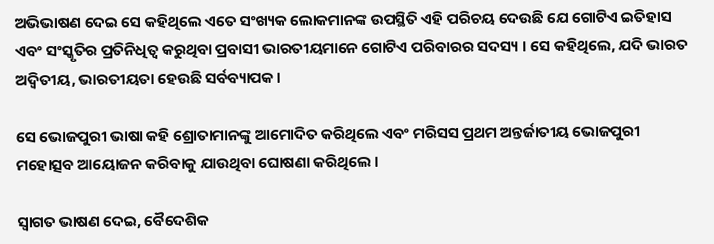ଅଭିଭାଷଣ ଦେଇ ସେ କହିଥିଲେ ଏତେ ସଂଖ୍ୟକ ଲୋକମାନଙ୍କ ଉପସ୍ଥିତି ଏହି ପରିଚୟ ଦେଉଛି ଯେ ଗୋଟିଏ ଇତିହାସ ଏବଂ ସଂସ୍କୃତିର ପ୍ରତିନିଧିତ୍ୱ କରୁଥିବା ପ୍ରବାସୀ ଭାରତୀୟମାନେ ଗୋଟିଏ ପରିବାରର ସଦସ୍ୟ । ସେ କହିଥିଲେ, ଯଦି ଭାରତ ଅଦ୍ୱିତୀୟ, ଭାରତୀୟତା ହେଉଛି ସର୍ବବ୍ୟାପକ ।

ସେ ଭୋଜପୁରୀ ଭାଷା କହି ଶ୍ରୋତାମାନଙ୍କୁ ଆମୋଦିତ କରିଥିଲେ ଏବଂ ମରିସସ ପ୍ରଥମ ଅନ୍ତର୍ଜାତୀୟ ଭୋଜପୁରୀ ମହୋତ୍ସବ ଆୟୋଜନ କରିବାକୁ ଯାଉଥିବା ଘୋଷଣା କରିଥିଲେ ।

ସ୍ୱାଗତ ଭାଷଣ ଦେଇ, ବୈଦେଶିକ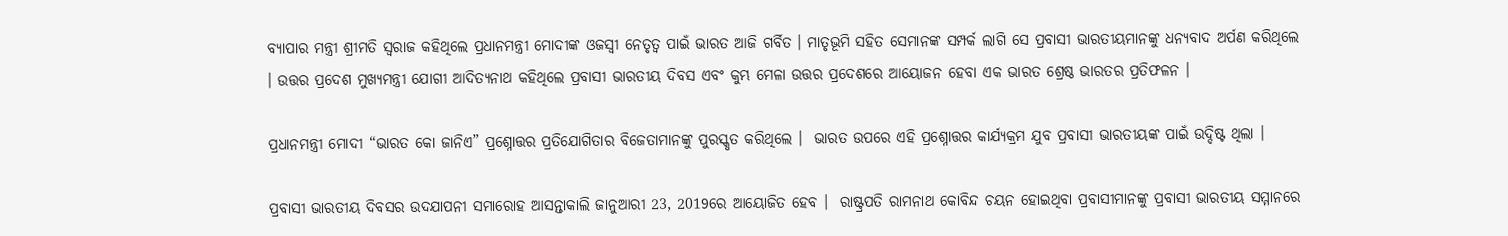ବ୍ୟାପାର ମନ୍ତ୍ରୀ ଶ୍ରୀମତି ସ୍ୱରାଜ କହିଥିଲେ ପ୍ରଧାନମନ୍ତ୍ରୀ ମୋଦୀଙ୍କ ଓଜସ୍ୱୀ ନେତୃତ୍ୱ ପାଇଁ ଭାରତ ଆଜି ଗର୍ବିତ । ମାତୃଭୂମି ସହିତ ସେମାନଙ୍କ ସମ୍ପର୍କ ଲାଗି ସେ ପ୍ରବାସୀ ଭାରତୀୟମାନଙ୍କୁ ଧନ୍ୟବାଦ ଅର୍ପଣ କରିଥିଲେ । ଉତ୍ତର ପ୍ରଦେଶ ମୁଖ୍ୟମନ୍ତ୍ରୀ ଯୋଗୀ ଆଦିତ୍ୟନାଥ କହିଥିଲେ ପ୍ରବାସୀ ଭାରତୀୟ ଦିବସ ଏବଂ କୁମ୍ଭ ମେଳା ଉତ୍ତର ପ୍ରଦେଶରେ ଆୟୋଜନ ହେବା ଏକ ଭାରତ ଶ୍ରେଷ୍ଠ ଭାରତର ପ୍ରତିଫଳନ ।

ପ୍ରଧାନମନ୍ତ୍ରୀ ମୋଦୀ “ଭାରତ କୋ ଜାନିଏ” ପ୍ରଶ୍ନୋତ୍ତର ପ୍ରତିଯୋଗିତାର ବିଜେତାମାନଙ୍କୁ ପୁରସ୍କୃତ କରିଥିଲେ ।  ଭାରତ ଉପରେ ଏହି ପ୍ରଶ୍ନୋତ୍ତର କାର୍ଯ୍ୟକ୍ରମ ଯୁବ ପ୍ରବାସୀ ଭାରତୀୟଙ୍କ ପାଇଁ ଉଦ୍ଦିଷ୍ଟ ଥିଲା ।

ପ୍ରବାସୀ ଭାରତୀୟ ଦିବସର ଉଦଯାପନୀ ସମାରୋହ ଆସନ୍ତାକାଲି ଜାନୁଆରୀ 23, 2019ରେ ଆୟୋଜିତ ହେବ ।  ରାଷ୍ଟ୍ରପତି ରାମନାଥ କୋବିନ୍ଦ ଚୟନ ହୋଇଥିବା ପ୍ରବାସୀମାନଙ୍କୁ ପ୍ରବାସୀ ଭାରତୀୟ ସମ୍ମାନରେ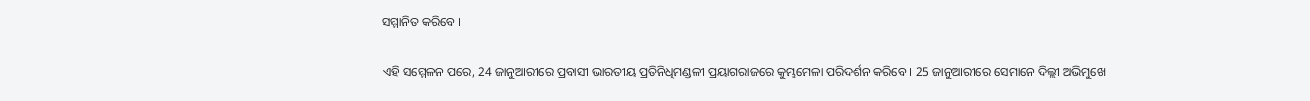ସମ୍ମାନିତ କରିବେ ।

ଏହି ସମ୍ମେଳନ ପରେ, 24 ଜାନୁଆରୀରେ ପ୍ରବାସୀ ଭାରତୀୟ ପ୍ରତିନିଧିମଣ୍ଡଳୀ ପ୍ରୟାଗରାଜରେ କୁମ୍ଭମେଳା ପରିଦର୍ଶନ କରିବେ । 25 ଜାନୁଆରୀରେ ସେମାନେ ଦିଲ୍ଲୀ ଅଭିମୁଖେ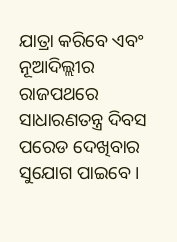ଯାତ୍ରା କରିବେ ଏବଂ ନୂଆଦିଲ୍ଲୀର ରାଜପଥରେ ସାଧାରଣତନ୍ତ୍ର ଦିବସ ପରେଡ ଦେଖିବାର ସୁଯୋଗ ପାଇବେ ।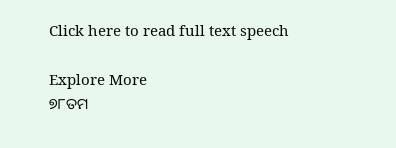Click here to read full text speech

Explore More
୭୮ତମ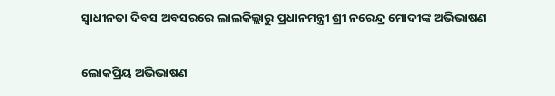ସ୍ୱାଧୀନତା ଦିବସ ଅବସରରେ ଲାଲକିଲ୍ଲାରୁ ପ୍ରଧାନମନ୍ତ୍ରୀ ଶ୍ରୀ ନରେନ୍ଦ୍ର ମୋଦୀଙ୍କ ଅଭିଭାଷଣ

ଲୋକପ୍ରିୟ ଅଭିଭାଷଣ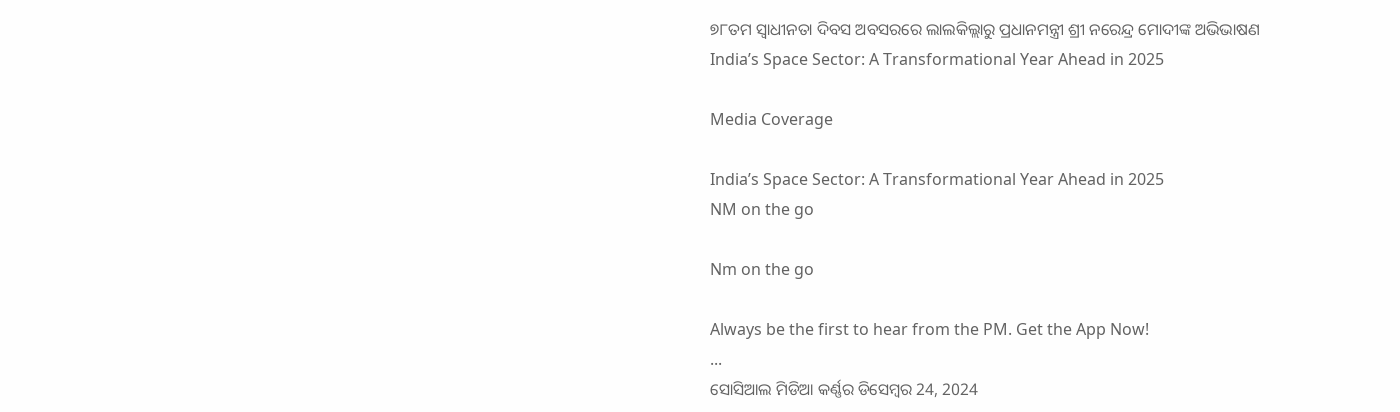୭୮ତମ ସ୍ୱାଧୀନତା ଦିବସ ଅବସରରେ ଲାଲକିଲ୍ଲାରୁ ପ୍ରଧାନମନ୍ତ୍ରୀ ଶ୍ରୀ ନରେନ୍ଦ୍ର ମୋଦୀଙ୍କ ଅଭିଭାଷଣ
India’s Space Sector: A Transformational Year Ahead in 2025

Media Coverage

India’s Space Sector: A Transformational Year Ahead in 2025
NM on the go

Nm on the go

Always be the first to hear from the PM. Get the App Now!
...
ସୋସିଆଲ ମିଡିଆ କର୍ଣ୍ଣର ଡିସେମ୍ବର 24, 2024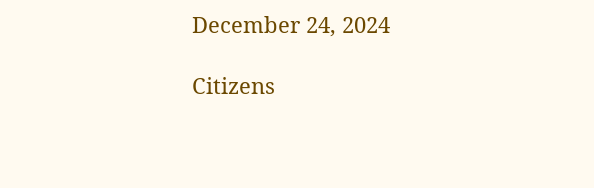December 24, 2024

Citizens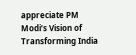appreciate PM Modi’s Vision of Transforming India